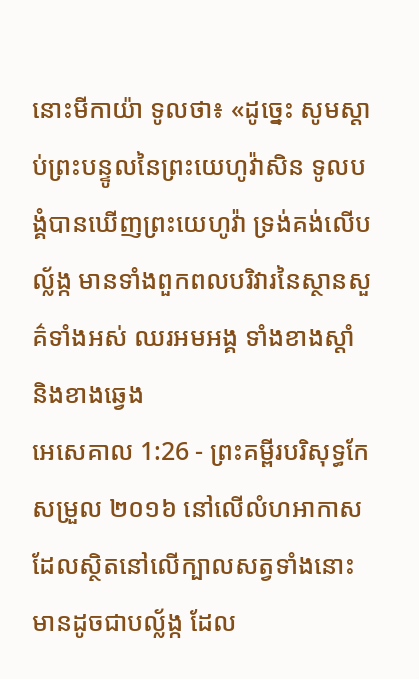នោះមីកាយ៉ា ទូលថា៖ «ដូច្នេះ សូមស្តាប់ព្រះបន្ទូលនៃព្រះយេហូវ៉ាសិន ទូលបង្គំបានឃើញព្រះយេហូវ៉ា ទ្រង់គង់លើបល្ល័ង្ក មានទាំងពួកពលបរិវារនៃស្ថានសួគ៌ទាំងអស់ ឈរអមអង្គ ទាំងខាងស្តាំ និងខាងឆ្វេង
អេសេគាល 1:26 - ព្រះគម្ពីរបរិសុទ្ធកែសម្រួល ២០១៦ នៅលើលំហអាកាស ដែលស្ថិតនៅលើក្បាលសត្វទាំងនោះ មានដូចជាបល្ល័ង្ក ដែល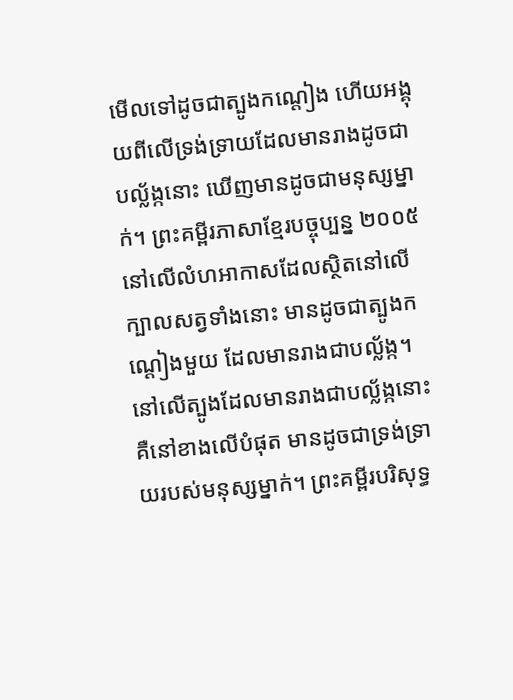មើលទៅដូចជាត្បូងកណ្តៀង ហើយអង្គុយពីលើទ្រង់ទ្រាយដែលមានរាងដូចជាបល្ល័ង្កនោះ ឃើញមានដូចជាមនុស្សម្នាក់។ ព្រះគម្ពីរភាសាខ្មែរបច្ចុប្បន្ន ២០០៥ នៅលើលំហអាកាសដែលស្ថិតនៅលើក្បាលសត្វទាំងនោះ មានដូចជាត្បូងកណ្ដៀងមួយ ដែលមានរាងជាបល្ល័ង្ក។ នៅលើត្បូងដែលមានរាងជាបល្ល័ង្កនោះ គឺនៅខាងលើបំផុត មានដូចជាទ្រង់ទ្រាយរបស់មនុស្សម្នាក់។ ព្រះគម្ពីរបរិសុទ្ធ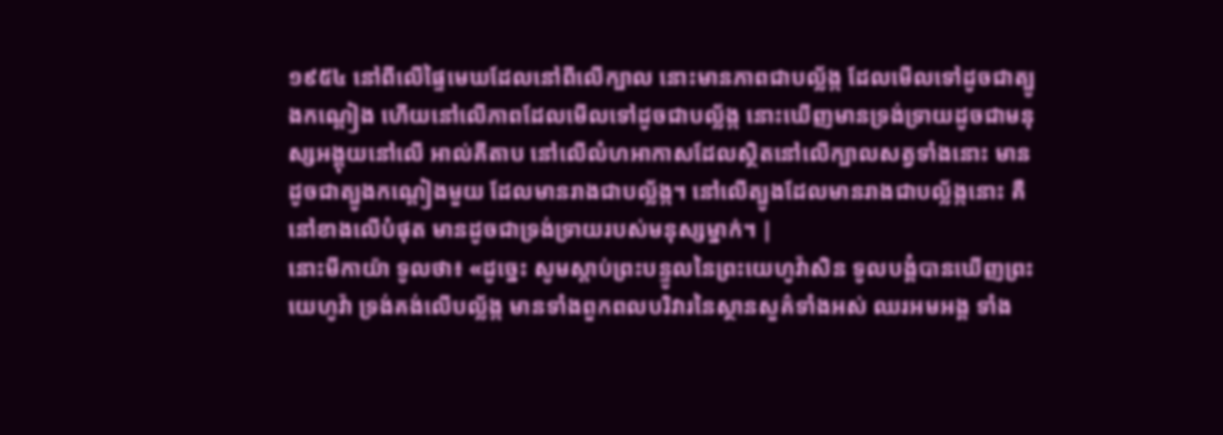១៩៥៤ នៅពីលើផ្ទៃមេឃដែលនៅពីលើក្បាល នោះមានភាពជាបល្ល័ង្ក ដែលមើលទៅដូចជាត្បូងកណ្តៀង ហើយនៅលើភាពដែលមើលទៅដូចជាបល្ល័ង្ក នោះឃើញមានទ្រង់ទ្រាយដូចជាមនុស្សអង្គុយនៅលើ អាល់គីតាប នៅលើលំហអាកាសដែលស្ថិតនៅលើក្បាលសត្វទាំងនោះ មានដូចជាត្បូងកណ្ដៀងមួយ ដែលមានរាងជាបល្ល័ង្ក។ នៅលើត្បូងដែលមានរាងជាបល្ល័ង្កនោះ គឺនៅខាងលើបំផុត មានដូចជាទ្រង់ទ្រាយរបស់មនុស្សម្នាក់។ |
នោះមីកាយ៉ា ទូលថា៖ «ដូច្នេះ សូមស្តាប់ព្រះបន្ទូលនៃព្រះយេហូវ៉ាសិន ទូលបង្គំបានឃើញព្រះយេហូវ៉ា ទ្រង់គង់លើបល្ល័ង្ក មានទាំងពួកពលបរិវារនៃស្ថានសួគ៌ទាំងអស់ ឈរអមអង្គ ទាំង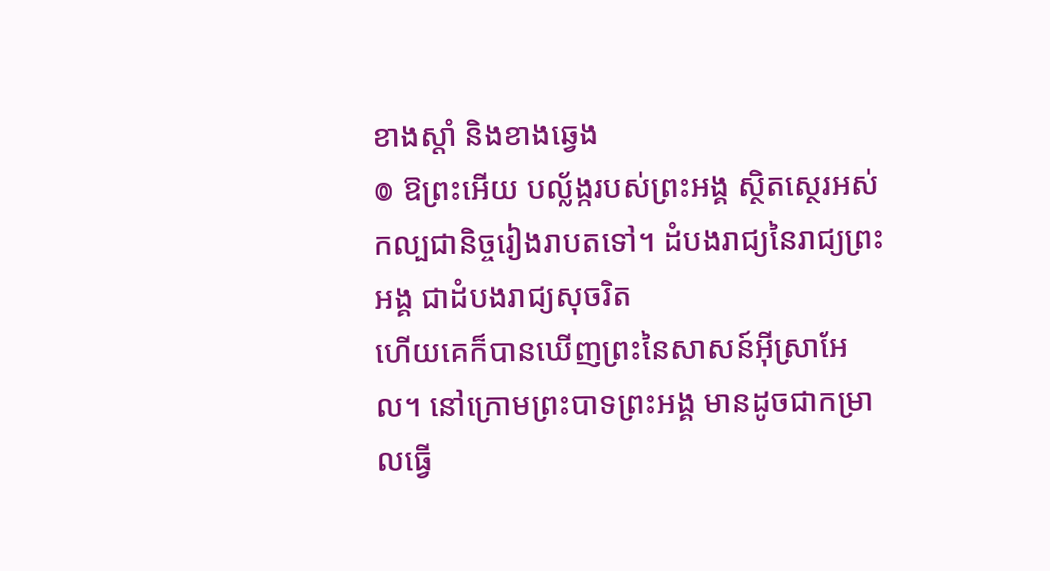ខាងស្តាំ និងខាងឆ្វេង
៙ ឱព្រះអើយ បល្ល័ង្ករបស់ព្រះអង្គ ស្ថិតស្ថេរអស់កល្បជានិច្ចរៀងរាបតទៅ។ ដំបងរាជ្យនៃរាជ្យព្រះអង្គ ជាដំបងរាជ្យសុចរិត
ហើយគេក៏បានឃើញព្រះនៃសាសន៍អ៊ីស្រាអែល។ នៅក្រោមព្រះបាទព្រះអង្គ មានដូចជាកម្រាលធ្វើ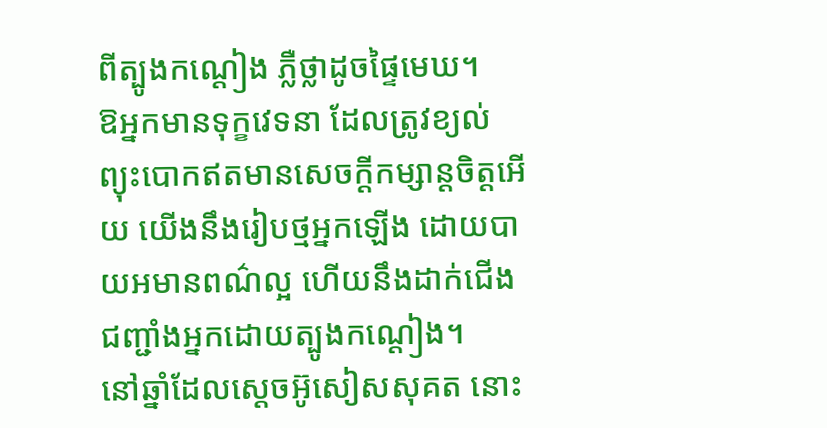ពីត្បូងកណ្តៀង ភ្លឺថ្លាដូចផ្ទៃមេឃ។
ឱអ្នកមានទុក្ខវេទនា ដែលត្រូវខ្យល់ព្យុះបោកឥតមានសេចក្ដីកម្សាន្តចិត្តអើយ យើងនឹងរៀបថ្មអ្នកឡើង ដោយបាយអមានពណ៌ល្អ ហើយនឹងដាក់ជើងជញ្ជាំងអ្នកដោយត្បូងកណ្តៀង។
នៅឆ្នាំដែលស្តេចអ៊ូសៀសសុគត នោះ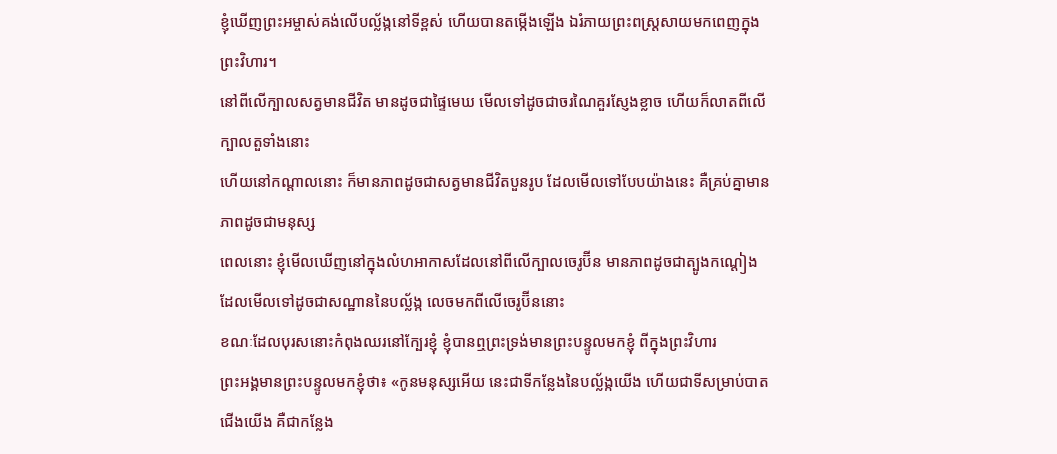ខ្ញុំឃើញព្រះអម្ចាស់គង់លើបល្ល័ង្កនៅទីខ្ពស់ ហើយបានតម្កើងឡើង ឯរំភាយព្រះពស្ត្រសាយមកពេញក្នុងព្រះវិហារ។
នៅពីលើក្បាលសត្វមានជីវិត មានដូចជាផ្ទៃមេឃ មើលទៅដូចជាចរណៃគួរស្ញែងខ្លាច ហើយក៏លាតពីលើក្បាលតួទាំងនោះ
ហើយនៅកណ្ដាលនោះ ក៏មានភាពដូចជាសត្វមានជីវិតបួនរូប ដែលមើលទៅបែបយ៉ាងនេះ គឺគ្រប់គ្នាមានភាពដូចជាមនុស្ស
ពេលនោះ ខ្ញុំមើលឃើញនៅក្នុងលំហអាកាសដែលនៅពីលើក្បាលចេរូប៊ីន មានភាពដូចជាត្បូងកណ្តៀង ដែលមើលទៅដូចជាសណ្ឋាននៃបល្ល័ង្ក លេចមកពីលើចេរូប៊ីននោះ
ខណៈដែលបុរសនោះកំពុងឈរនៅក្បែរខ្ញុំ ខ្ញុំបានឮព្រះទ្រង់មានព្រះបន្ទូលមកខ្ញុំ ពីក្នុងព្រះវិហារ
ព្រះអង្គមានព្រះបន្ទូលមកខ្ញុំថា៖ «កូនមនុស្សអើយ នេះជាទីកន្លែងនៃបល្ល័ង្កយើង ហើយជាទីសម្រាប់បាតជើងយើង គឺជាកន្លែង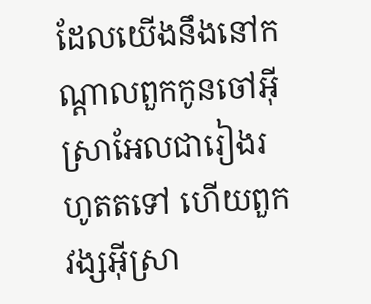ដែលយើងនឹងនៅកណ្ដាលពួកកូនចៅអ៊ីស្រាអែលជារៀងរហូតតទៅ ហើយពួកវង្សអ៊ីស្រា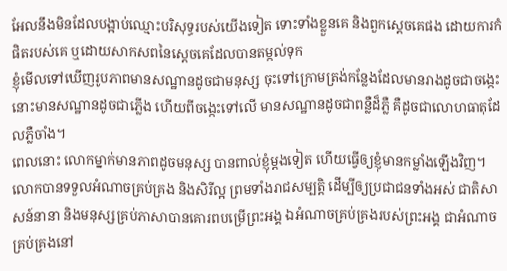អែលនឹងមិនដែលបង្អាប់ឈ្មោះបរិសុទ្ធរបស់យើងទៀត ទោះទាំងខ្លួនគេ និងពួកស្តេចគេផង ដោយការកំផិតរបស់គេ ឬដោយសាកសពនៃស្តេចគេដែលបានតម្កល់ទុក
ខ្ញុំមើលទៅឃើញរូបភាពមានសណ្ឋានដូចជាមនុស្ស ចុះទៅក្រោមត្រង់កន្លែងដែលមានរាងដូចជាចង្កេះ នោះមានសណ្ឋានដូចជាភ្លើង ហើយពីចង្កេះទៅលើ មានសណ្ឋានដូចជាពន្លឺដ៏ភ្លឺ គឺដូចជាលោហធាតុដែលភ្លឺចាំង។
ពេលនោះ លោកម្នាក់មានភាពដូចមនុស្ស បានពាល់ខ្ញុំម្ដងទៀត ហើយធ្វើឲ្យខ្ញុំមានកម្លាំងឡើងវិញ។
លោកបានទទួលអំណាចគ្រប់គ្រង និងសិរីល្អ ព្រមទាំងរាជសម្បត្តិ ដើម្បីឲ្យប្រជាជនទាំងអស់ ជាតិសាសន៍នានា និងមនុស្សគ្រប់ភាសាបានគោរពបម្រើព្រះអង្គ ឯអំណាចគ្រប់គ្រងរបស់ព្រះអង្គ ជាអំណាចគ្រប់គ្រងនៅ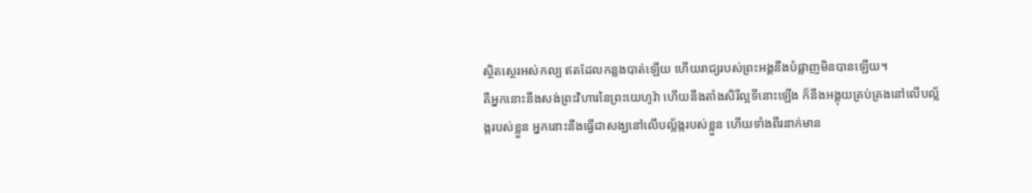ស្ថិតស្ថេរអស់កល្ប ឥតដែលកន្លងបាត់ឡើយ ហើយរាជ្យរបស់ព្រះអង្គនឹងបំផ្លាញមិនបានឡើយ។
គឺអ្នកនោះនឹងសង់ព្រះវិហារនៃព្រះយេហូវ៉ា ហើយនឹងតាំងសិរីល្អទីនោះឡើង ក៏នឹងអង្គុយគ្រប់គ្រងនៅលើបល្ល័ង្ករបស់ខ្លួន អ្នកនោះនឹងធ្វើជាសង្ឃនៅលើបល្ល័ង្ករបស់ខ្លួន ហើយទាំងពីរនាក់មាន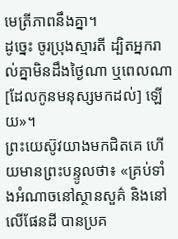មេត្រីភាពនឹងគ្នា។
ដូច្នេះ ចូរប្រុងស្មារតី ដ្បិតអ្នករាល់គ្នាមិនដឹងថ្ងៃណា ឬពេលណា [ដែលកូនមនុស្សមកដល់] ឡើយ»។
ព្រះយេស៊ូវយាងមកជិតគេ ហើយមានព្រះបន្ទូលថា៖ «គ្រប់ទាំងអំណាចនៅស្ថានសួគ៌ និងនៅលើផែនដី បានប្រគ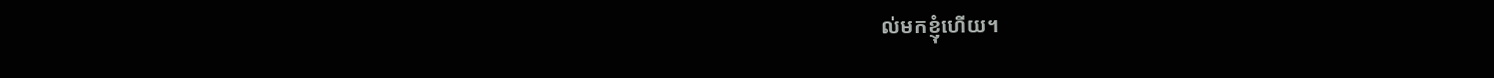ល់មកខ្ញុំហើយ។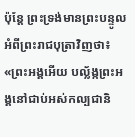ប៉ុន្តែ ព្រះទ្រង់មានព្រះបន្ទូលអំពីព្រះរាជបុត្រាវិញថា៖ «ព្រះអង្គអើយ បល្ល័ង្កព្រះអង្គនៅជាប់អស់កល្បជានិ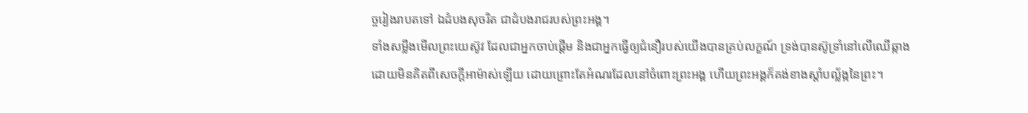ច្ចរៀងរាបតទៅ ឯដំបងសុចរិត ជាដំបងរាជរបស់ព្រះអង្គ។
ទាំងសម្លឹងមើលព្រះយេស៊ូវ ដែលជាអ្នកចាប់ផ្តើម និងជាអ្នកធ្វើឲ្យជំនឿរបស់យើងបានគ្រប់លក្ខណ៍ ទ្រង់បានស៊ូទ្រាំនៅលើឈើឆ្កាង ដោយមិនគិតពីសេចក្ដីអាម៉ាស់ឡើយ ដោយព្រោះតែអំណរដែលនៅចំពោះព្រះអង្គ ហើយព្រះអង្គក៏គង់ខាងស្តាំបល្ល័ង្កនៃព្រះ។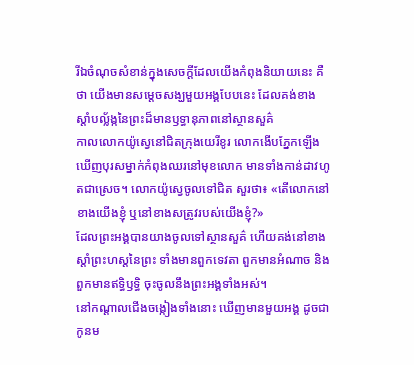រីឯចំណុចសំខាន់ក្នុងសេចក្ដីដែលយើងកំពុងនិយាយនេះ គឺថា យើងមានសម្តេចសង្ឃមួយអង្គបែបនេះ ដែលគង់ខាងស្តាំបល្ល័ង្កនៃព្រះដ៏មានឫទ្ធានុភាពនៅស្ថានសួគ៌
កាលលោកយ៉ូស្វេនៅជិតក្រុងយេរីខូរ លោកងើបភ្នែកឡើង ឃើញបុរសម្នាក់កំពុងឈរនៅមុខលោក មានទាំងកាន់ដាវហូតជាស្រេច។ លោកយ៉ូស្វេចូលទៅជិត សួរថា៖ «តើលោកនៅខាងយើងខ្ញុំ ឬនៅខាងសត្រូវរបស់យើងខ្ញុំ?»
ដែលព្រះអង្គបានយាងចូលទៅស្ថានសួគ៌ ហើយគង់នៅខាងស្តាំព្រះហស្តនៃព្រះ ទាំងមានពួកទេវតា ពួកមានអំណាច និងពួកមានឥទ្ធិឫទ្ធិ ចុះចូលនឹងព្រះអង្គទាំងអស់។
នៅកណ្ដាលជើងចង្កៀងទាំងនោះ ឃើញមានមួយអង្គ ដូចជាកូនម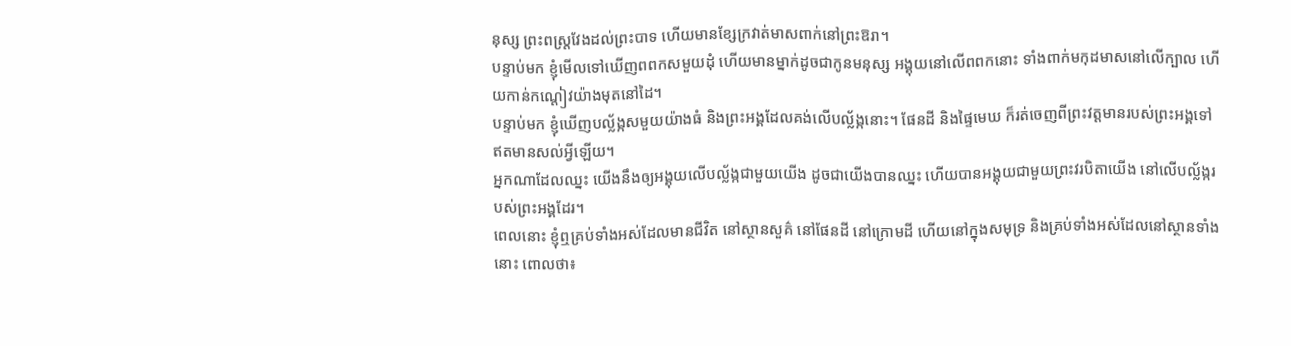នុស្ស ព្រះពស្ត្រវែងដល់ព្រះបាទ ហើយមានខ្សែក្រវាត់មាសពាក់នៅព្រះឱរា។
បន្ទាប់មក ខ្ញុំមើលទៅឃើញពពកសមួយដុំ ហើយមានម្នាក់ដូចជាកូនមនុស្ស អង្គុយនៅលើពពកនោះ ទាំងពាក់មកុដមាសនៅលើក្បាល ហើយកាន់កណ្តៀវយ៉ាងមុតនៅដៃ។
បន្ទាប់មក ខ្ញុំឃើញបល្ល័ង្កសមួយយ៉ាងធំ និងព្រះអង្គដែលគង់លើបល្ល័ង្កនោះ។ ផែនដី និងផ្ទៃមេឃ ក៏រត់ចេញពីព្រះវត្តមានរបស់ព្រះអង្គទៅ ឥតមានសល់អ្វីឡើយ។
អ្នកណាដែលឈ្នះ យើងនឹងឲ្យអង្គុយលើបល្ល័ង្កជាមួយយើង ដូចជាយើងបានឈ្នះ ហើយបានអង្គុយជាមួយព្រះវរបិតាយើង នៅលើបល្ល័ង្ករបស់ព្រះអង្គដែរ។
ពេលនោះ ខ្ញុំឮគ្រប់ទាំងអស់ដែលមានជីវិត នៅស្ថានសួគ៌ នៅផែនដី នៅក្រោមដី ហើយនៅក្នុងសមុទ្រ និងគ្រប់ទាំងអស់ដែលនៅស្ថានទាំងនោះ ពោលថា៖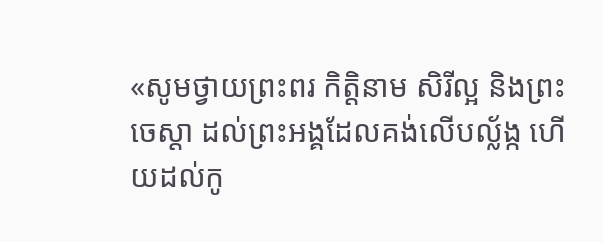«សូមថ្វាយព្រះពរ កិត្តិនាម សិរីល្អ និងព្រះចេស្តា ដល់ព្រះអង្គដែលគង់លើបល្ល័ង្ក ហើយដល់កូ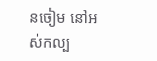នចៀម នៅអស់កល្ប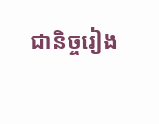ជានិច្ចរៀង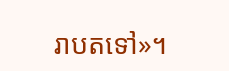រាបតទៅ»។